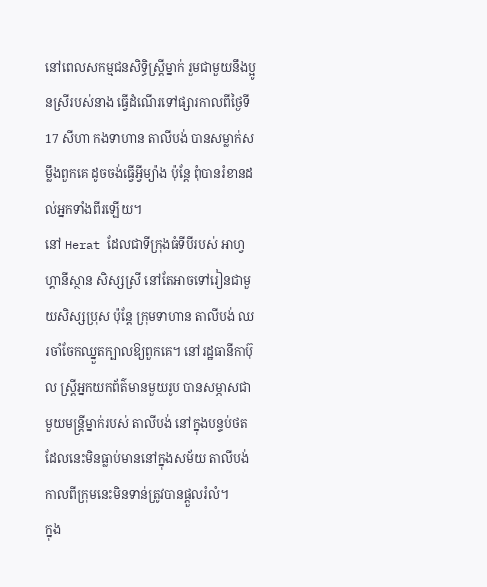នៅពេលសកម្មជនសិទ្ធិស្ត្រីម្នាក់ រួមជាមួយនឹងប្អូនស្រីរបស់នាង ធ្វើដំណើរទៅផ្សារកាលពីថ្ងៃទី 17 សីហា កងទាហាន តាលីបង់ បានសម្លាក់សម្លឹងពួកគេ ដូចចង់ធ្វើអ្វីម្យ៉ាង ប៉ុន្តែ ពុំបានរំខានដល់អ្នកទាំងពីរឡើយ។
នៅ Herat ដែលជាទីក្រុងធំទីបីរបស់ អាហ្វហ្គានីស្ថាន សិស្សស្រី នៅតែអាចទៅរៀនជាមួយសិស្សប្រុស ប៉ុន្តែ ក្រុមទាហាន តាលីបង់ ឈរចាំចែកឈ្នួតក្បាលឱ្យពួកគេ។ នៅរដ្ឋធានីកាប៊ុល ស្ត្រីអ្នកយកព័ត៌មានមួយរូប បានសម្ភាសជាមួយមន្ត្រីម្នាក់របស់ តាលីបង់ នៅក្នុងបន្ទប់ថត ដែលនេះមិនធ្លាប់មាននៅក្នុងសម័យ តាលីបង់ កាលពីក្រុមនេះមិនទាន់ត្រូវបានផ្ដួលរំលំ។
ក្នុង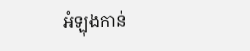អំឡុងកាន់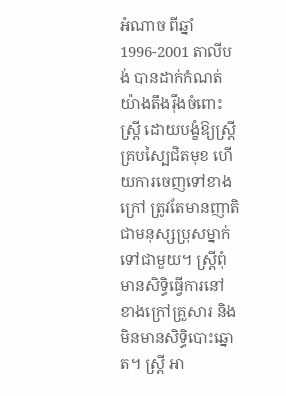អំណាច ពីឆ្នាំ 1996-2001 តាលីបង់ បានដាក់កំណត់យ៉ាងតឹងរ៉ឹងចំពោះស្ត្រី ដោយបង្ខំឱ្យស្ត្រីគ្របស្បៃជិតមុខ ហើយការចេញទៅខាងក្រៅ ត្រូវតែមានញាតិជាមនុស្សប្រុសម្នាក់ទៅជាមួយ។ ស្ត្រីពុំមានសិទ្ធិធ្វើការនៅខាងក្រៅគ្រួសារ និងមិនមានសិទ្ធិបោះឆ្នោត។ ស្ត្រី អា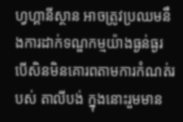ហ្វហ្គានីស្ថាន អាចត្រូវប្រឈមនឹងការដាក់ទណ្ឌកម្មយ៉ាងធ្ងន់ធ្ងរ បើសិនមិនគោរពតាមការកំណត់របស់ តាលីបង់ ក្នុងនោះរួមមាន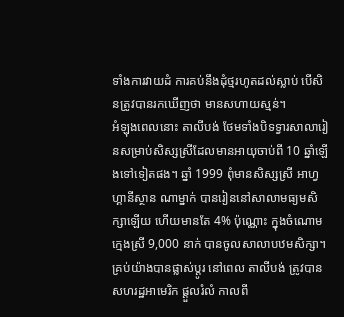ទាំងការវាយដំ ការគប់នឹងដុំថ្មរហូតដល់ស្លាប់ បើសិនត្រូវបានរកឃើញថា មានសហាយស្មន់។
អំឡុងពេលនោះ តាលីបង់ ថែមទាំងបិទទ្វារសាលារៀនសម្រាប់សិស្សស្រីដែលមានអាយុចាប់ពី 10 ឆ្នាំឡើងទៅទៀតផង។ ឆ្នាំ 1999 ពុំមានសិស្សស្រី អាហ្វហ្គានីស្ថាន ណាម្នាក់ បានរៀននៅសាលាមធ្យមសិក្សាឡើយ ហើយមានតែ 4% ប៉ុណ្ណោះ ក្នុងចំណោមក្មេងស្រី 9,000 នាក់ បានចូលសាលាបឋមសិក្សា។ គ្រប់យ៉ាងបានផ្លាស់ប្ដូរ នៅពេល តាលីបង់ ត្រូវបាន សហរដ្ឋអាមេរិក ផ្ដួលរំលំ កាលពី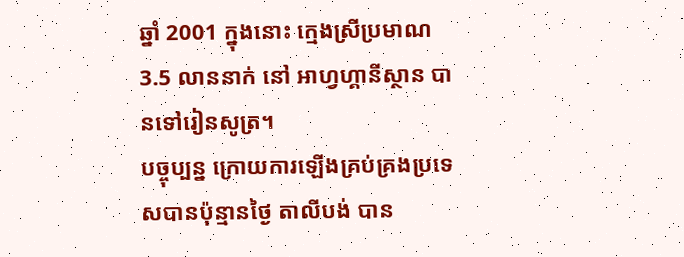ឆ្នាំ 2001 ក្នុងនោះ ក្មេងស្រីប្រមាណ 3.5 លាននាក់ នៅ អាហ្វហ្គានីស្ថាន បានទៅរៀនសូត្រ។
បច្ចុប្បន្ន ក្រោយការឡើងគ្រប់គ្រងប្រទេសបានប៉ុន្មានថ្ងៃ តាលីបង់ បាន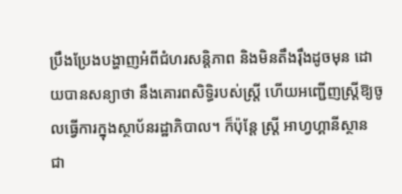ប្រឹងប្រែងបង្ហាញអំពីជំហរសន្តិភាព និងមិនតឹងរ៉ឹងដូចមុន ដោយបានសន្យាថា នឹងគោរពសិទ្ធិរបស់ស្ត្រី ហើយអញ្ជើញស្ត្រីឱ្យចូលធ្វើការក្នុងស្ថាប័នរដ្ឋាភិបាល។ ក៏ប៉ុន្តែ ស្ត្រី អាហ្វហ្គានីស្ថាន ជា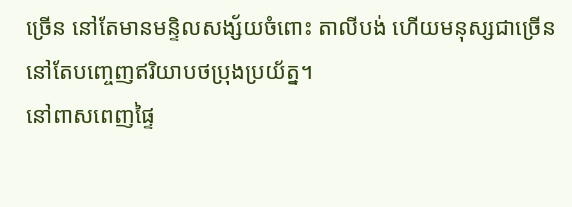ច្រើន នៅតែមានមន្ទិលសង្ស័យចំពោះ តាលីបង់ ហើយមនុស្សជាច្រើននៅតែបញ្ចេញឥរិយាបថប្រុងប្រយ័ត្ន។
នៅពាសពេញផ្ទៃ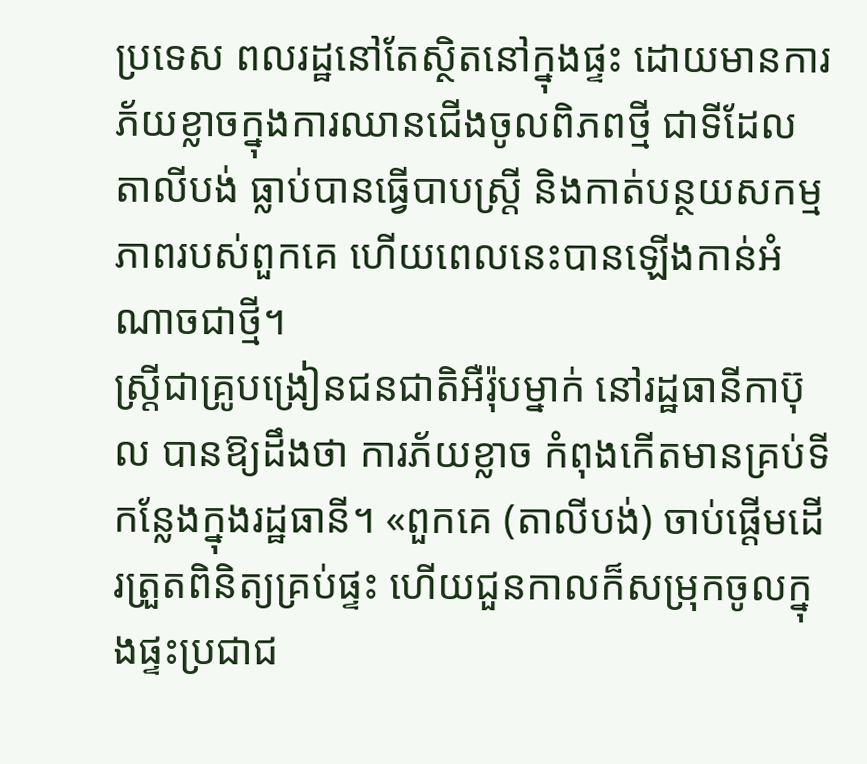ប្រទេស ពលរដ្ឋនៅតែស្ថិតនៅក្នុងផ្ទះ ដោយមានការភ័យខ្លាចក្នុងការឈានជើងចូលពិភពថ្មី ជាទីដែល តាលីបង់ ធ្លាប់បានធ្វើបាបស្ត្រី និងកាត់បន្ថយសកម្មភាពរបស់ពួកគេ ហើយពេលនេះបានឡើងកាន់អំណាចជាថ្មី។
ស្ត្រីជាគ្រូបង្រៀនជនជាតិអឺរ៉ុបម្នាក់ នៅរដ្ឋធានីកាប៊ុល បានឱ្យដឹងថា ការភ័យខ្លាច កំពុងកើតមានគ្រប់ទីកន្លែងក្នុងរដ្ឋធានី។ «ពួកគេ (តាលីបង់) ចាប់ផ្ដើមដើរត្រួតពិនិត្យគ្រប់ផ្ទះ ហើយជួនកាលក៏សម្រុកចូលក្នុងផ្ទះប្រជាជ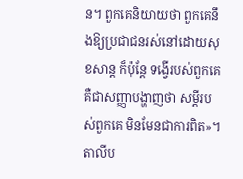ន។ ពួកគេនិយាយថា ពួកគេនឹងឱ្យប្រជាជនរស់នៅដោយសុខសាន្ត ក៏ប៉ុន្តែ ទង្វើរបស់ពួកគេ គឺជាសញ្ញាបង្ហាញថា សម្ដីរបស់ពួកគេ មិនមែនជាការពិត»។
តាលីប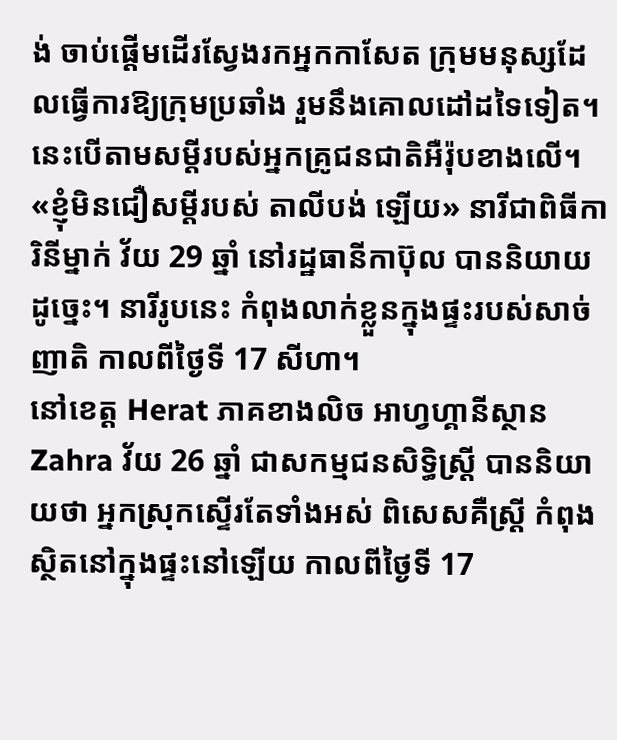ង់ ចាប់ផ្ដើមដើរស្វែងរកអ្នកកាសែត ក្រុមមនុស្សដែលធ្វើការឱ្យក្រុមប្រឆាំង រួមនឹងគោលដៅដទៃទៀត។ នេះបើតាមសម្ដីរបស់អ្នកគ្រូជនជាតិអឺរ៉ុបខាងលើ។
«ខ្ញុំមិនជឿសម្ដីរបស់ តាលីបង់ ឡើយ» នារីជាពិធីការិនីម្នាក់ វ័យ 29 ឆ្នាំ នៅរដ្ឋធានីកាប៊ុល បាននិយាយដូច្នេះ។ នារីរូបនេះ កំពុងលាក់ខ្លួនក្នុងផ្ទះរបស់សាច់ញាតិ កាលពីថ្ងៃទី 17 សីហា។
នៅខេត្ត Herat ភាគខាងលិច អាហ្វហ្គានីស្ថាន Zahra វ័យ 26 ឆ្នាំ ជាសកម្មជនសិទ្ធិស្ត្រី បាននិយាយថា អ្នកស្រុកស្ទើរតែទាំងអស់ ពិសេសគឺស្ត្រី កំពុងស្ថិតនៅក្នុងផ្ទះនៅឡើយ កាលពីថ្ងៃទី 17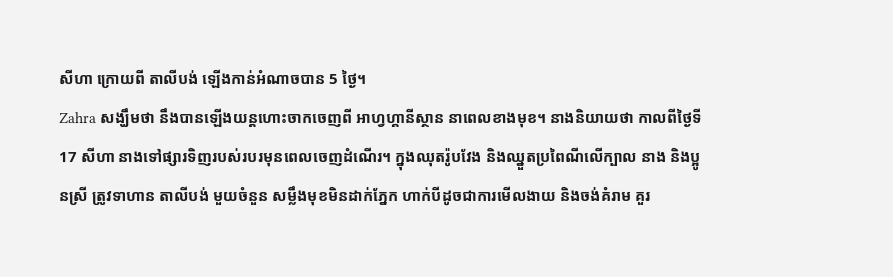សីហា ក្រោយពី តាលីបង់ ឡើងកាន់អំណាចបាន 5 ថ្ងៃ។
Zahra សង្ឃឹមថា នឹងបានឡើងយន្តហោះចាកចេញពី អាហ្វហ្គានីស្ថាន នាពេលខាងមុខ។ នាងនិយាយថា កាលពីថ្ងៃទី 17 សីហា នាងទៅផ្សារទិញរបស់របរមុនពេលចេញដំណើរ។ ក្នុងឈុតរ៉ូបវែង និងឈ្នួតប្រពៃណីលើក្បាល នាង និងប្អូនស្រី ត្រូវទាហាន តាលីបង់ មួយចំនួន សម្លឹងមុខមិនដាក់ភ្នែក ហាក់បីដូចជាការមើលងាយ និងចង់គំរាម គួរ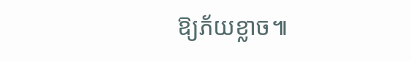ឱ្យភ័យខ្លាច៕